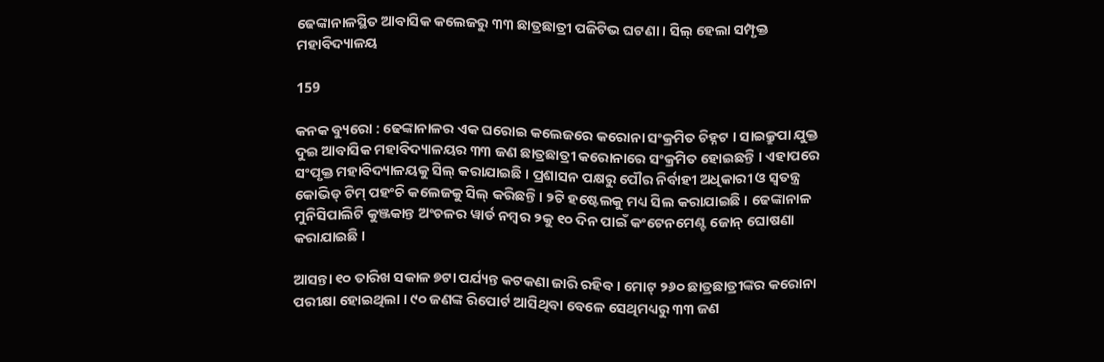ଢେଙ୍କାନାଳସ୍ଥିତ ଆବାସିକ କଲେଜରୁ ୩୩ ଛାତ୍ରଛାତ୍ରୀ ପଜିଟିଭ ଘଟଣା । ସିଲ୍ ହେଲା ସମ୍ପୃକ୍ତ ମହାବିଦ୍ୟାଳୟ

159

କନକ ବ୍ୟୁରୋ : ଢେଙ୍କାନାଳର ଏକ ଘରୋଇ କଲେଜରେ କରୋନା ସଂକ୍ରମିତ ଚିହ୍ନଟ । ସାଇକ୍ରୁପା ଯୁକ୍ତ ଦୁଇ ଆବାସିକ ମହାବିଦ୍ୟାଳୟର ୩୩ ଜଣ ଛାତ୍ରଛାତ୍ରୀ କରୋନାରେ ସଂକ୍ରମିତ ହୋଇଛନ୍ତି । ଏହାପରେ ସଂପୃକ୍ତ ମହାବିଦ୍ୟାଳୟକୁ ସିଲ୍ କରାଯାଇଛି । ପ୍ରଶାସନ ପକ୍ଷରୁ ପୌର ନିର୍ବାହୀ ଅଧିକାରୀ ଓ ସ୍ୱତନ୍ତ୍ର କୋଭିଡ୍ ଟିମ୍ ପହଂଚି କଲେଜକୁ ସିଲ୍ କରିଛନ୍ତି । ୨ଟି ହଷ୍ଟେଲକୁ ମଧ୍ୟ ସିଲ କରାଯାଇଛି । ଢେଙ୍କାନାଳ ମୁନିସିପାଲିଟି କୁଞ୍ଜକାନ୍ତ ଅଂଚଳର ୱାର୍ଡ ନମ୍ବର ୨କୁ ୧୦ ଦିନ ପାଇଁ କଂଟେନମେଣ୍ଟ ଜୋନ୍ ଘୋଷଣା କରାଯାଇଛି ।

ଆସନ୍ତା ୧୦ ତାରିଖ ସକାଳ ୭ଟା ପର୍ଯ୍ୟନ୍ତ କଟକଣା ଜାରି ରହିବ । ମୋଟ୍ ୨୬୦ ଛାତ୍ରଛାତ୍ରୀଙ୍କର କରୋନା ପରୀକ୍ଷା ହୋଇଥିଲା । ୯୦ ଜଣଙ୍କ ରିପୋର୍ଟ ଆସିଥିବା ବେଳେ ସେଥିମଧ୍ୟରୁ ୩୩ ଜଣ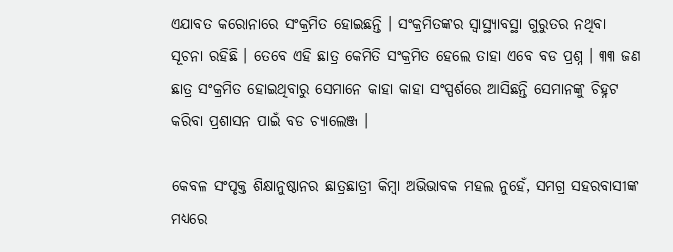ଏଯାବତ କରୋନାରେ ସଂକ୍ରମିତ ହୋଇଛନ୍ତି । ସଂକ୍ରମିତଙ୍କର ସ୍ୱାସ୍ଥ୍ୟାବସ୍ଥା ଗୁରୁତର ନଥିବା ସୂଚନା ରହିଛି । ତେବେ ଏହି ଛାତ୍ର କେମିତି ସଂକ୍ରମିତ ହେଲେ ତାହା ଏବେ ବଡ ପ୍ରଶ୍ନ । ୩୩ ଜଣ ଛାତ୍ର ସଂକ୍ରମିତ ହୋଇଥିବାରୁ ସେମାନେ କାହା କାହା ସଂସ୍ପର୍ଶରେ ଆସିଛନ୍ତି ସେମାନଙ୍କୁ ଚିହ୍ନଟ କରିବା ପ୍ରଶାସନ ପାଇଁ ବଡ ଚ୍ୟାଲେଞ୍ଜ ।

କେବଳ ସଂପୃକ୍ତ ଶିକ୍ଷାନୁଷ୍ଠାନର ଛାତ୍ରଛାତ୍ରୀ କିମ୍ବା ଅଭିଭାବକ ମହଲ ନୁହେଁ, ସମଗ୍ର ସହରବାସୀଙ୍କ ମଧ୍ୟରେ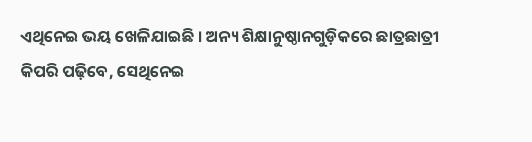ଏଥିନେଇ ଭୟ ଖେଳିଯାଇଛି । ଅନ୍ୟ ଶିକ୍ଷାନୁଷ୍ଠାନଗୁଡ଼ିକରେ ଛାତ୍ରଛାତ୍ରୀ କିପରି ପଢ଼ିବେ, ସେଥିନେଇ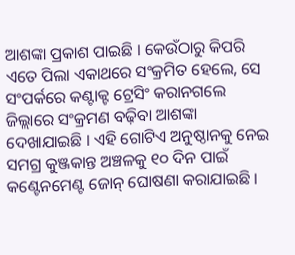ଆଶଙ୍କା ପ୍ରକାଶ ପାଇଛି । କେଉଁଠାରୁ କିପରି ଏତେ ପିଲା ଏକାଥରେ ସଂକ୍ରମିତ ହେଲେ, ସେ ସଂପର୍କରେ କଣ୍ଟାକ୍ଟ ଟ୍ରେସିଂ କରାନଗଲେ ଜିଲ୍ଲାରେ ସଂକ୍ରମଣ ବଢ଼ିବା ଆଶଙ୍କା ଦେଖାଯାଇଛି । ଏହି ଗୋଟିଏ ଅନୁଷ୍ଠାନକୁ ନେଇ ସମଗ୍ର କୁଞ୍ଜକାନ୍ତ ଅଞ୍ଚଳକୁ ୧୦ ଦିନ ପାଇଁ କଣ୍ଟେନମେଣ୍ଟ ଜୋନ୍ ଘୋଷଣା କରାଯାଇଛି ।